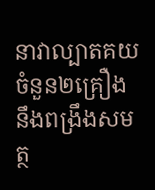នាវាល្បាតគយ ចំនួន២គ្រឿងនឹងពង្រឹងសមត្ថ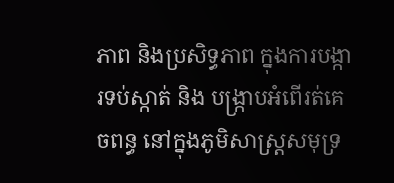ភាព និងប្រសិទ្ធភាព ក្នុងការបង្ការទប់ស្កាត់ និង បង្រ្កាបអំពើរត់គេចពន្ធ នៅក្នុងភូមិសាស្ត្រសមុទ្រ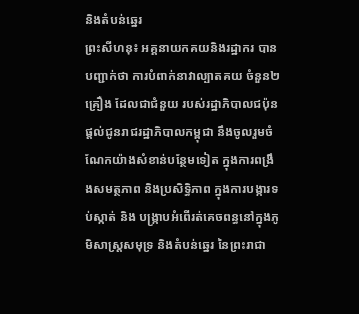និងតំបន់ឆ្នេរ
ព្រះសីហនុ៖ អគ្គនាយកគយនិងរដ្ឋាករ បានបញ្ជាក់ថា ការបំពាក់នាវាល្បាតគយ ចំនួន២គ្រឿង ដែលជាជំនួយ របស់រដ្ឋាភិបាលជប៉ុន ផ្តល់ជូនរាជរដ្ឋាភិបាលកម្ពុជា នឹងចូលរួមចំណែកយ៉ាងសំខាន់បន្ថែមទៀត ក្នុងការពង្រឹងសមត្ថភាព និងប្រសិទ្ធិភាព ក្នុងការបង្ការទប់ស្កាត់ និង បង្រ្កាបអំពើរត់គេចពន្ធនៅក្នុងភូមិសាស្ត្រសមុទ្រ និងតំបន់ឆ្នេរ នៃព្រះរាជា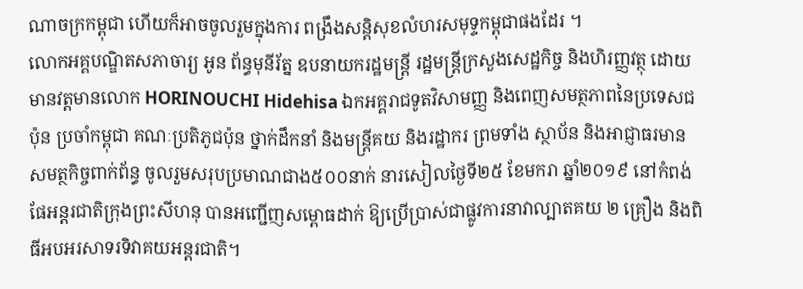ណាចក្រកម្ពុជា ហើយក៏អាចចូលរួមក្នុងការ ពង្រឹងសន្តិសុខលំហរសមុទ្ទកម្ពុជាផងដែរ ។
លោកអគ្គបណ្ឌិតសភាចារ្យ អូន ព័ន្ធមុនីរ័ត្ន ឧបនាយករដ្ឋមន្រ្តី រដ្ឋមន្រ្តីក្រសួងសេដ្ឋកិច្ច និងហិរញ្ញវត្ថុ ដោយមានវត្តមានលោក HORINOUCHI Hidehisa ឯកអគ្គរាជទូតវិសាមញ្ញ និងពេញសមត្ថភាពនៃប្រទេសជប៉ុន ប្រចាំកម្ពុជា គណៈប្រតិភូជប៉ុន ថ្នាក់ដឹកនាំ និងមន្ត្រីគយ និងរដ្ឋាករ ព្រមទាំង ស្ថាប័ន និងអាជ្ញាធរមាន សមត្ថកិច្ចពាក់ព័ន្ធ ចូលរួមសរុបប្រមាណជាង៥០០នាក់ នារសៀលថ្ងៃទី២៥ ខែមករា ឆ្នាំ២០១៩ នៅកំពង់ផែអន្តរជាតិក្រុងព្រះសីហនុ បានអញ្ជើញសម្ពោធដាក់ ឱ្យប្រើប្រាស់ជាផ្លូវការនាវាល្បាតគយ ២ គ្រឿង និងពិធីអបអរសាទរទិវាគយអន្តរជាតិ។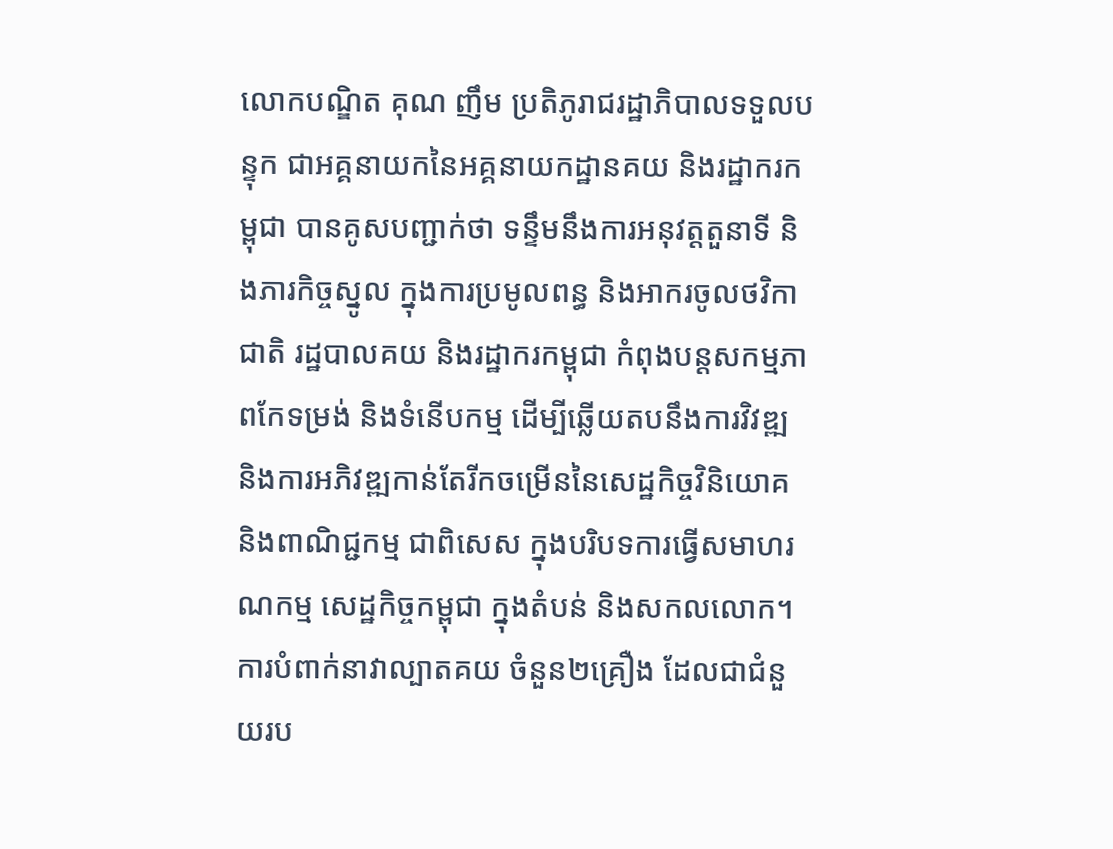លោកបណ្ឌិត គុណ ញឹម ប្រតិភូរាជរដ្ឋាភិបាលទទួលបន្ទុក ជាអគ្គនាយកនៃអគ្គនាយកដ្ឋានគយ និងរដ្ឋាករកម្ពុជា បានគូសបញ្ជាក់ថា ទន្ទឹមនឹងការអនុវត្តតួនាទី និងភារកិច្ចស្នូល ក្នុងការប្រមូលពន្ធ និងអាករចូលថវិកាជាតិ រដ្ឋបាលគយ និងរដ្ឋាករកម្ពុជា កំពុងបន្តសកម្មភាពកែទម្រង់ និងទំនើបកម្ម ដើម្បីឆ្លើយតបនឹងការវិវឌ្ឍ និងការអភិវឌ្ឍកាន់តែរីកចម្រើននៃសេដ្ឋកិច្ចវិនិយោគ និងពាណិជ្ជកម្ម ជាពិសេស ក្នុងបរិបទការធ្វើសមាហរណកម្ម សេដ្ឋកិច្ចកម្ពុជា ក្នុងតំបន់ និងសកលលោក។ ការបំពាក់នាវាល្បាតគយ ចំនួន២គ្រឿង ដែលជាជំនួយរប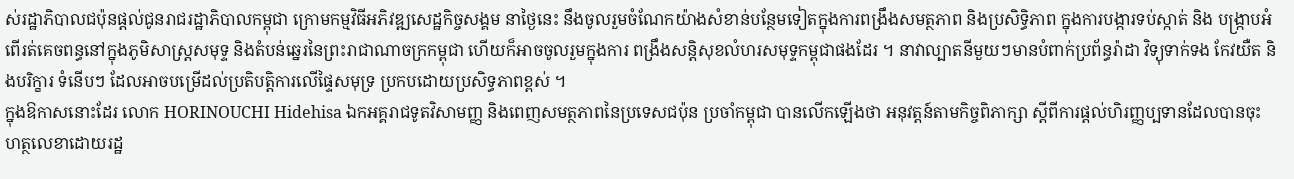ស់រដ្ឋាភិបាលជប៉ុនផ្តល់ជូនរាជរដ្ឋាភិបាលកម្ពុជា ក្រោមកម្មវិធីអភិវឌ្ឍសេដ្ឋកិច្ចសង្គម នាថ្ងៃនេះ នឹងចូលរួមចំណែកយ៉ាងសំខាន់បន្ថែមទៀតក្នុងការពង្រឹងសមត្ថភាព និងប្រសិទ្ធិភាព ក្នុងការបង្ការទប់ស្កាត់ និង បង្រ្កាបអំពើរត់គេចពន្ធនៅក្នុងភូមិសាស្ត្រសមុទ្ទ និងតំបន់ឆ្នេរនៃព្រះរាជាណាចក្រកម្ពុជា ហើយក៏អាចចូលរួមក្នុងការ ពង្រឹងសន្តិសុខលំហរសមុទ្ទកម្ពុជាផងដែរ ។ នាវាល្បាតនីមួយៗមានបំពាក់ប្រព័ន្ធរ៉ាដា វិទ្យុទាក់ទង កែវយឺត និងបរិក្ខារ ទំនើបៗ ដែលអាចបម្រើដល់ប្រតិបត្តិការលើផ្ទៃសមុទ្រ ប្រកបដោយប្រសិទ្ធភាពខ្ពស់ ។
ក្នុងឱកាសនោះដែរ លោក HORINOUCHI Hidehisa ឯកអគ្គរាជទូតវិសាមញ្ញ និងពេញសមត្ថភាពនៃប្រទេសជប៉ុន ប្រចាំកម្ពុជា បានលើកឡើងថា អនុវត្តន៍តាមកិច្ចពិភាក្សា ស្ដីពីការផ្ដល់ហិរញ្ញប្បទានដែលបានចុះ ហត្ថលេខាដោយរដ្ឋ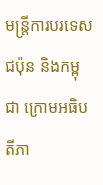មន្ត្រីការបរទេសជប៉ុន និងកម្ពុជា ក្រោមអធិបតីភា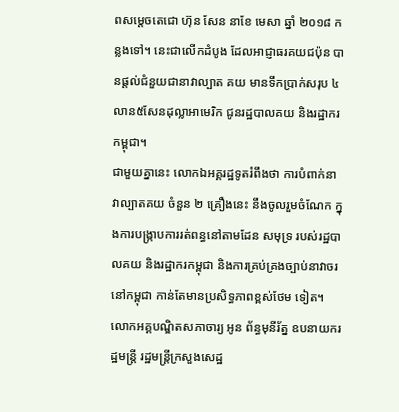ពសម្តេចតេជោ ហ៊ុន សែន នាខែ មេសា ឆ្នាំ ២០១៨ កន្លងទៅ។ នេះជាលើកដំបូង ដែលអាជ្ញាធរគយជប៉ុន បានផ្តល់ជំនួយជានាវាល្បាត គយ មានទឹកប្រាក់សរុប ៤លាន៥សែនដុល្លាអាមេរិក ជូនរដ្ឋបាលគយ និងរដ្ឋាករកម្ពុជា។
ជាមួយគ្នានេះ លោកឯអគ្គរដ្ឋទូតរំពឹងថា ការបំពាក់នាវាល្បាតគយ ចំនួន ២ គ្រឿងនេះ នឹងចូលរួមចំណែក ក្នុងការបង្ក្រាបការរត់ពន្ធនៅតាមដែន សមុទ្រ របស់រដ្ឋបាលគយ និងរដ្ឋាករកម្ពុជា និងការគ្រប់គ្រងច្បាប់នាវាចរនៅកម្ពុជា កាន់តែមានប្រសិទ្ធភាពខ្ពស់ថែម ទៀត។
លោកអគ្គបណ្ឌិតសភាចារ្យ អូន ព័ន្ធមុនីរ័ត្ន ឧបនាយករដ្ឋមន្រ្តី រដ្ឋមន្រ្តីក្រសួងសេដ្ឋ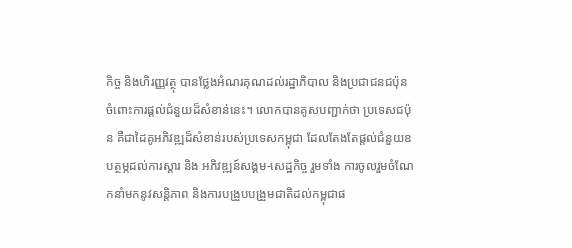កិច្ច និងហិរញ្ញវត្ថុ បានថ្លែងអំណរគុណដល់រដ្ឋាភិបាល និងប្រជាជនជប៉ុនចំពោះការផ្តល់ជំនួយដ៏សំខាន់នេះ។ លោកបានគូសបញ្ជាក់ថា ប្រទេសជប៉ុន គឺជាដៃគូអភិវឌ្ឍដ៏សំខាន់របស់ប្រទេសកម្ពុជា ដែលតែងតែផ្តល់ជំនួយឧបត្ថម្ភដល់ការស្ដារ និង អភិវឌ្ឍន៍សង្គម-សេដ្ឋកិច្ច រួមទាំង ការចូលរួមចំណែកនាំមកនូវសន្តិភាព និងការបង្រួបបង្រួមជាតិដល់កម្ពុជាផ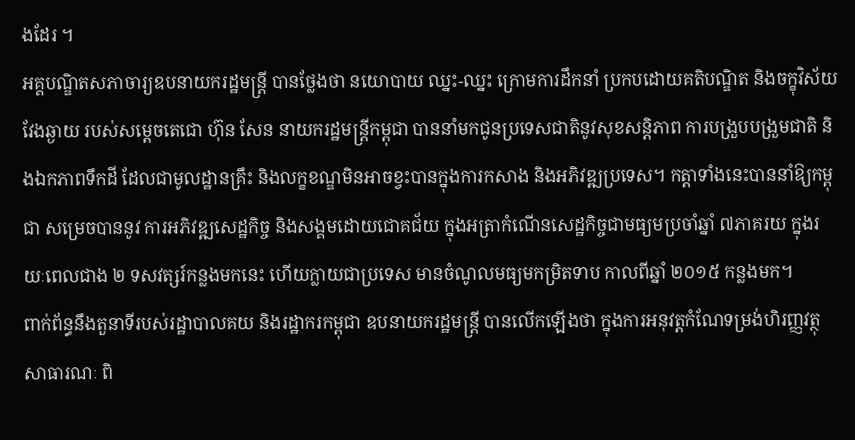ងដែរ ។
អគ្គបណ្ឌិតសភាចារ្យឧបនាយករដ្ឋមន្ត្រី បានថ្លែងថា នយោបាយ ឈ្នះ-ឈ្នះ ក្រោមការដឹកនាំ ប្រកបដោយគតិបណ្ឌិត និងចក្ខុវិស័យវែងឆ្ងាយ របស់សម្តេចតេជោ ហ៊ុន សែន នាយករដ្ឋមន្រ្តីកម្ពុជា បាននាំមកជូនប្រទេសជាតិនូវសុខសន្តិភាព ការបង្រួបបង្រួមជាតិ និងឯកភាពទឹកដី ដែលជាមូលដ្ឋានគ្រឹះ និងលក្ខខណ្ឌមិនអាចខ្វះបានក្នុងការកសាង និងអភិវឌ្ឍប្រទេស។ កត្តាទាំងនេះបាននាំឱ្យកម្ពុជា សម្រេចបាននូវ ការអភិវឌ្ឍសេដ្ឋកិច្ច និងសង្គមដោយជោគជ័យ ក្នុងអត្រាកំណើនសេដ្ឋកិច្ចជាមធ្យមប្រចាំឆ្នាំ ៧ភាគរយ ក្នុងរយៈពេលជាង ២ ទសវត្សរ៍កន្លងមកនេះ ហើយក្លាយជាប្រទេស មានចំណូលមធ្យមកម្រិតទាប កាលពីឆ្នាំ ២០១៥ កន្លងមក។
ពាក់ព័ន្ធនឹងតួនាទីរបស់រដ្ឋាបាលគយ និងរដ្ឋាករកម្ពុជា ឧបនាយករដ្ឋមន្ត្រី បានលើកឡើងថា ក្នុងការអនុវត្តកំណែទម្រង់ហិរញ្ញវត្ថុសាធារណៈ ពិ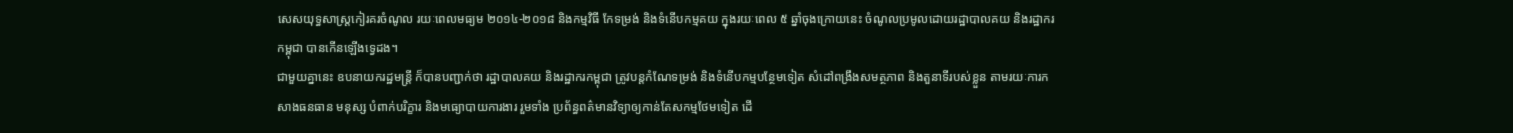សេសយុទ្ធសាស្ត្រកៀរគរចំណូល រយៈពេលមធ្យម ២០១៤-២០១៨ និងកម្មវិធី កែទម្រង់ និងទំនើបកម្មគយ ក្នុងរយៈពេល ៥ ឆ្នាំចុងក្រោយនេះ ចំណូលប្រមូលដោយរដ្ឋាបាលគយ និងរដ្ឋាករកម្ពុជា បានកើនឡើងទ្វេដង។
ជាមួយគ្នានេះ ឧបនាយករដ្ឋមន្ត្រី ក៏បានបញ្ជាក់ថា រដ្ឋាបាលគយ និងរដ្ឋាករកម្ពុជា ត្រូវបន្តកំណែទម្រង់ និងទំនើបកម្មបន្ថែមទៀត សំដៅពង្រឹងសមត្ថភាព និងតួនាទីរបស់ខ្លួន តាមរយៈការកសាងធនធាន មនុស្ស បំពាក់បរិក្ខារ និងមធ្យោបាយការងារ រួមទាំង ប្រព័ន្ធពត៌មានវិទ្យាឲ្យកាន់តែសកម្មថែមទៀត ដើ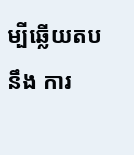ម្បីឆ្លើយតបនឹង ការ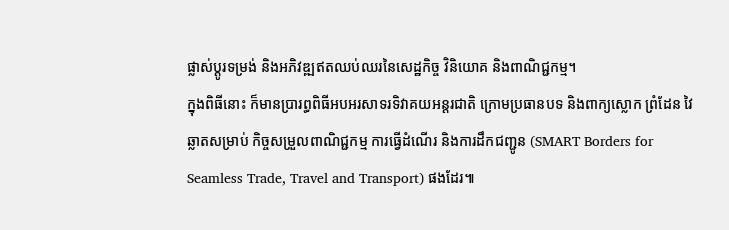ផ្លាស់ប្ដូរទម្រង់ និងអភិវឌ្ឍឥតឈប់ឈរនៃសេដ្ឋកិច្ច វិនិយោគ និងពាណិជ្ជកម្ម។
ក្នុងពិធីនោះ ក៏មានប្រារព្ធពិធីអបអរសាទរទិវាគយអន្តរជាតិ ក្រោមប្រធានបទ និងពាក្យស្លោក ព្រំដែន វៃឆ្លាតសម្រាប់ កិច្ចសម្រួលពាណិជ្ជកម្ម ការធ្វើដំណើរ និងការដឹកជញ្ជូន (SMART Borders for Seamless Trade, Travel and Transport) ផងដែរ៕